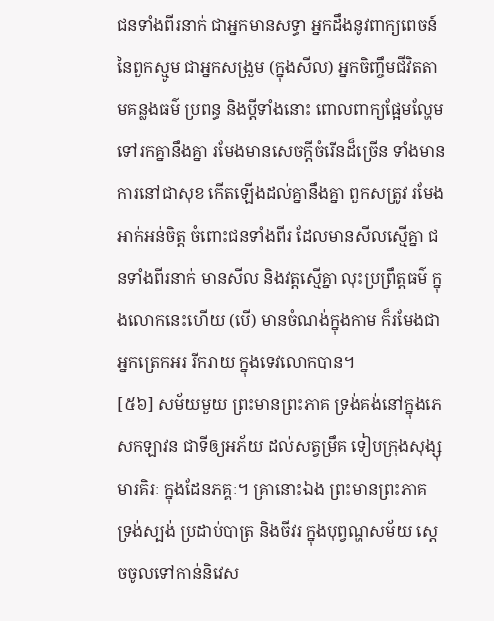ជនទាំងពីរនាក់ ជាអ្នកមានសទ្ធា អ្នកដឹងនូវពាក្យពេចន៍ នៃពួកស្មូម ជាអ្នកសង្រួម (ក្នុងសីល) អ្នកចិញ្ចឹមជីវិតតាមគន្លងធម៌ ប្រពន្ធ និងប្តីទាំងនោះ ពោលពាក្យផ្អែមល្ហែម ទៅរកគ្នានឹងគ្នា រមែងមានសេចក្តីចំរើនដ៏ច្រើន ទាំងមានការនៅជាសុខ កើតឡើងដល់គ្នានឹងគ្នា ពួកសត្រូវ រមែងអាក់អន់ចិត្ត ចំពោះជនទាំងពីរ ដែលមានសីលស្មើគ្នា ជនទាំងពីរនាក់ មានសីល និងវត្តស្មើគ្នា លុះប្រព្រឹត្តធម៌ ក្នុងលោកនេះហើយ (បើ) មានចំណង់ក្នុងកាម ក៏រមែងជាអ្នកត្រេកអរ រីករាយ ក្នុងទេវលោកបាន។
[៥៦] សម័យមួយ ព្រះមានព្រះភាគ ទ្រង់គង់នៅក្នុងភេសកឡាវន ជាទីឲ្យអភ័យ ដល់សត្វម្រឹគ ទៀបក្រុងសុង្សុមារគិរៈ ក្នុងដែនភគ្គៈ។ គ្រានោះឯង ព្រះមានព្រះភាគ ទ្រង់ស្បង់ ប្រដាប់បាត្រ និងចីវរ ក្នុងបុព្វណ្ហសម័យ ស្តេចចូលទៅកាន់និវេស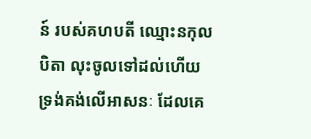ន៍ របស់គហបតី ឈ្មោះនកុលបិតា លុះចូលទៅដល់ហើយ ទ្រង់គង់លើអាសនៈ ដែលគេ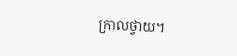ក្រាលថ្វាយ។